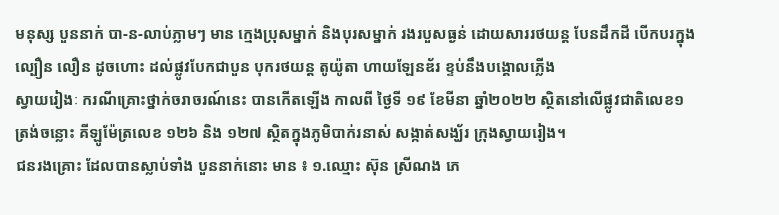មនុស្ស បួននាក់ បា-ន-លាប់ភ្លាមៗ មាន ក្មេងប្រុសម្នាក់ និងបុរសម្នាក់ រងរបួសធ្ងន់ ដោយសាររថយន្ត បែនដឹកដី បើកបរក្នុងល្បឿន លឿន ដូចហោះ ដល់ផ្លូវបែកជាបួន បុករថយន្ត តូយ៉ូតា ហាយឡែនឌ័រ ខ្ទប់នឹងបង្គោលភ្លើង
ស្វាយរៀងៈ ករណីគ្រោះថ្នាក់ចរាចរណ៍នេះ បានកើតឡើង កាលពី ថ្ងៃទី ១៩ ខែមីនា ឆ្នាំ២០២២ ស្ថិតនៅលើផ្លូវជាតិលេខ១ ត្រង់ចន្លោះ គីឡូម៉ែត្រលេខ ១២៦ និង ១២៧ ស្ថិតក្នុងភូមិបាក់រនាស់ សង្កាត់សង្ឃ័រ ក្រុងស្វាយរៀង។
ជនរងគ្រោះ ដែលបានស្លាប់ទាំង បួននាក់នោះ មាន ៖ ១.ឈ្មោះ ស៊ុន ស្រីណង ភេ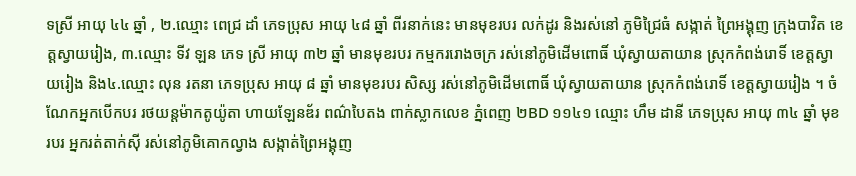ទស្រី អាយុ ៤៤ ឆ្នាំ , ២.ឈ្មោះ ពេជ្រ ដាំ ភេទប្រុស អាយុ ៤៨ ឆ្នាំ ពីរនាក់នេះ មានមុខរបរ លក់ដូរ និងរស់នៅ ភូមិជ្រៃធំ សង្កាត់ ព្រៃអង្គុញ ក្រុងបាវិត ខេត្តស្វាយរៀង, ៣.ឈ្មោះ ទីវ ឡន ភេទ ស្រី អាយុ ៣២ ឆ្នាំ មានមុខរបរ កម្មកររោងចក្រ រស់នៅភូមិដើមពោធិ៍ ឃុំស្វាយតាយាន ស្រុកកំពង់រោទិ៍ ខេត្តស្វាយរៀង និង៤.ឈ្មោះ លុន រតនា ភេទប្រុស អាយុ ៨ ឆ្នាំ មានមុខរបរ សិស្ស រស់នៅភូមិដើមពោធិ៍ ឃុំស្វាយតាយាន ស្រុកកំពង់រោទិ៍ ខេត្តស្វាយរៀង ។ ចំណែកអ្នកបើកបរ រថយន្ដម៉ាកតូយ៉ូតា ហាយឡែនឌ័រ ពណ៌បៃតង ពាក់ស្លាកលេខ ភ្នំពេញ ២BD ១១៤១ ឈ្មោះ ហឹម ដានី ភេទប្រុស អាយុ ៣៤ ឆ្នាំ មុខរបរ អ្នករត់តាក់សុី រស់នៅភូមិគោកល្វាង សង្កាត់ព្រៃអង្គុញ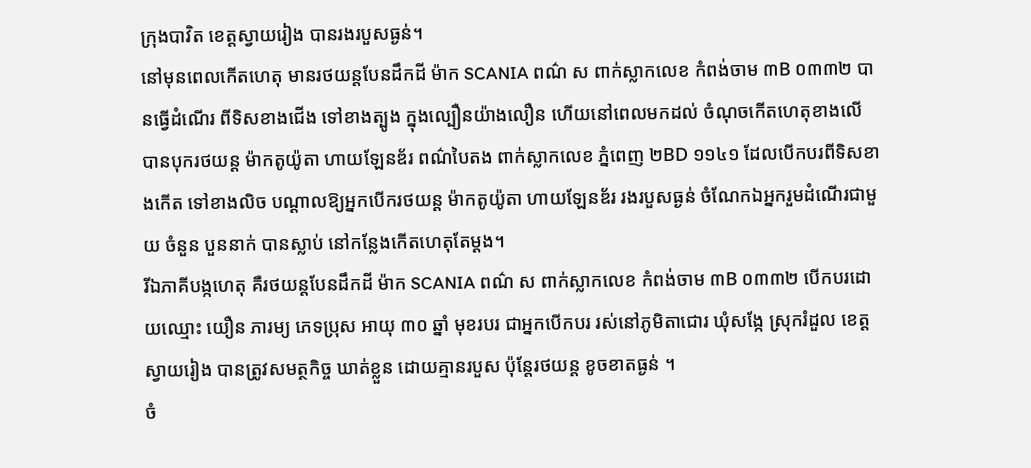ក្រុងបាវិត ខេត្តស្វាយរៀង បានរងរបួសធ្ងន់។
នៅមុនពេលកើតហេតុ មានរថយន្ដបែនដឹកដី ម៉ាក SCANIA ពណ៌ ស ពាក់ស្លាកលេខ កំពង់ចាម ៣B ០៣៣២ បានធ្វើដំណើរ ពីទិសខាងជើង ទៅខាងត្បូង ក្នុងល្បឿនយ៉ាងលឿន ហើយនៅពេលមកដល់ ចំណុចកើតហេតុខាងលើ បានបុករថយន្ដ ម៉ាកតូយ៉ូតា ហាយឡែនឌ័រ ពណ៌បៃតង ពាក់ស្លាកលេខ ភ្នំពេញ ២BD ១១៤១ ដែលបើកបរពីទិសខាងកើត ទៅខាងលិច បណ្ដាលឱ្យអ្នកបើករថយន្ដ ម៉ាកតូយ៉ូតា ហាយឡែនឌ័រ រងរបួសធ្ងន់ ចំណែកឯអ្នករួមដំណើរជាមួយ ចំនួន បួននាក់ បានស្លាប់ នៅកន្លែងកើតហេតុតែម្ដង។
រីឯភាគីបង្កហេតុ គឺរថយន្តបែនដឹកដី ម៉ាក SCANIA ពណ៌ ស ពាក់ស្លាកលេខ កំពង់ចាម ៣B ០៣៣២ បើកបរដោយឈ្មោះ យឿន ភារម្យ ភេទប្រុស អាយុ ៣០ ឆ្នាំ មុខរបរ ជាអ្នកបើកបរ រស់នៅភូមិតាជោរ ឃុំសង្កែ ស្រុករំដួល ខេត្តស្វាយរៀង បានត្រូវសមត្ថកិច្ច ឃាត់ខ្លួន ដោយគ្មានរបួស ប៉ុន្តែរថយន្ដ ខូចខាតធ្ងន់ ។
ចំ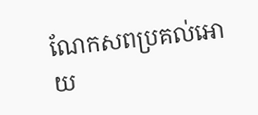ណែកសពប្រគល់អោយ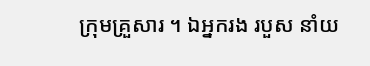ក្រុមគ្រួសារ ។ ឯអ្នករង របួស នាំយ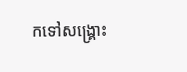កទៅសង្គ្រោះ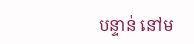បន្ទាន់ នៅម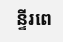ន្ទីរពេ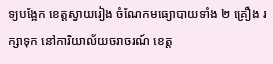ទ្យបង្អែក ខេត្តស្វាយរៀង ចំណែកមធ្យោបាយទាំង ២ គ្រឿង រក្សាទុក នៅការិយាល័យចរាចរណ៍ ខេត្ត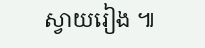ស្វាយរៀង ៕